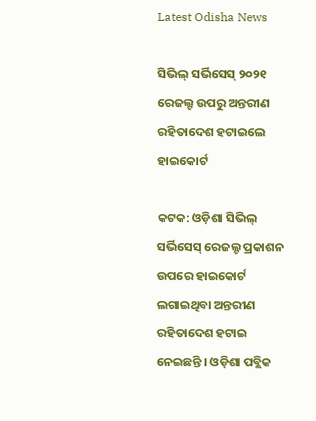Latest Odisha News

ସିଭିଲ୍ ସର୍ଭିସେସ୍ ୨୦୨୧ ରେଜଲ୍ଟ ଉପରୁ ଅନ୍ତରୀଣ ରହିତାଦେଶ ହଟାଇଲେ ହାଇକୋର୍ଟ

କଟକ: ଓଡ଼ିଶା ସିଭିଲ୍ ସର୍ଭିସେସ୍ ରେଜଲ୍ଟ ପ୍ରକାଶନ ଉପରେ ହାଇକୋର୍ଟ ଲଗାଇଥିବା ଅନ୍ତରୀଣ ରହିତାଦେଶ ହଟାଇ ନେଇଛନ୍ତି । ଓଡ଼ିଶା ପବ୍ଲିକ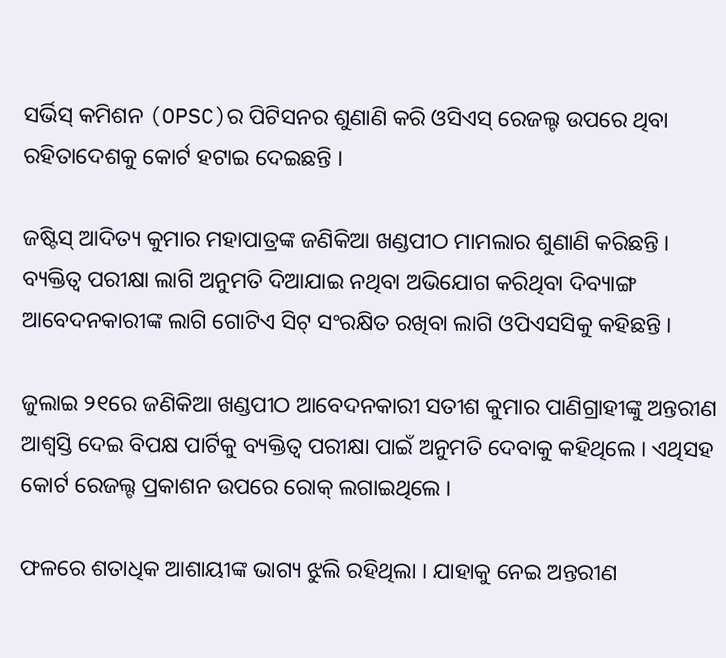ସର୍ଭିସ୍ କମିଶନ (OPSC)ର ପିଟିସନର ଶୁଣାଣି କରି ଓସିଏସ୍ ରେଜଲ୍ଟ ଉପରେ ଥିବା ରହିତାଦେଶକୁ କୋର୍ଟ ହଟାଇ ଦେଇଛନ୍ତି ।

ଜଷ୍ଟିସ୍ ଆଦିତ୍ୟ କୁମାର ମହାପାତ୍ରଙ୍କ ଜଣିକିଆ ଖଣ୍ଡପୀଠ ମାମଲାର ଶୁଣାଣି କରିଛନ୍ତି । ବ୍ୟକ୍ତିତ୍ୱ ପରୀକ୍ଷା ଲାଗି ଅନୁମତି ଦିଆଯାଇ ନଥିବା ଅଭିଯୋଗ କରିଥିବା ଦିବ୍ୟାଙ୍ଗ ଆବେଦନକାରୀଙ୍କ ଲାଗି ଗୋଟିଏ ସିଟ୍ ସଂରକ୍ଷିତ ରଖିବା ଲାଗି ଓପିଏସସିକୁ କହିଛନ୍ତି ।

ଜୁଲାଇ ୨୧ରେ ଜଣିକିଆ ଖଣ୍ଡପୀଠ ଆବେଦନକାରୀ ସତୀଶ କୁମାର ପାଣିଗ୍ରାହୀଙ୍କୁ ଅନ୍ତରୀଣ ଆଶ୍ୱସ୍ତି ଦେଇ ବିପକ୍ଷ ପାର୍ଟିକୁ ବ୍ୟକ୍ତିତ୍ୱ ପରୀକ୍ଷା ପାଇଁ ଅନୁମତି ଦେବାକୁ କହିଥିଲେ । ଏଥିସହ କୋର୍ଟ ରେଜଲ୍ଟ ପ୍ରକାଶନ ଉପରେ ରୋକ୍ ଲଗାଇଥିଲେ ।

ଫଳରେ ଶତାଧିକ ଆଶାୟୀଙ୍କ ଭାଗ୍ୟ ଝୁଲି ରହିଥିଲା । ଯାହାକୁ ନେଇ ଅନ୍ତରୀଣ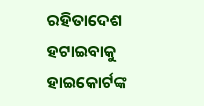ରହିତାଦେଶ ହଟାଇବାକୁ ହାଇକୋର୍ଟଙ୍କ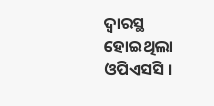ଦ୍ୱାରସ୍ଥ ହୋଇଥିଲା ଓପିଏସସି ।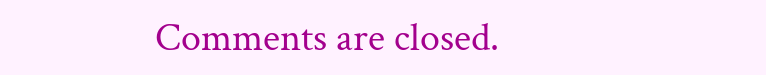Comments are closed.